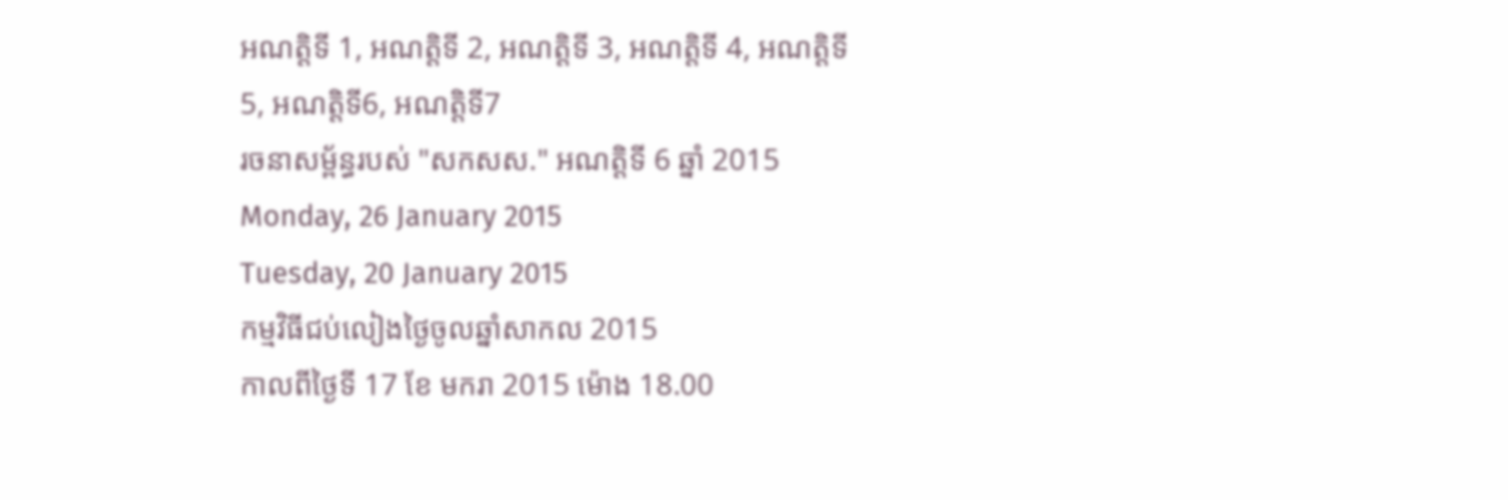អណត្តិទី 1, អណត្តិទី 2, អណត្តិទី 3, អណត្តិទី 4, អណត្តិទី 5, អណត្តិទី6, អណត្តិទី7
រចនាសម្ព័ន្ធរបស់ "សកសស." អណត្តិទី 6 ឆ្នាំ 2015
Monday, 26 January 2015
Tuesday, 20 January 2015
កម្មវិធីជប់លៀងថ្ងៃចូលឆ្នាំសាកល 2015
កាលពីថ្ងៃទី 17 ខែ មករា 2015 ម៉ោង 18.00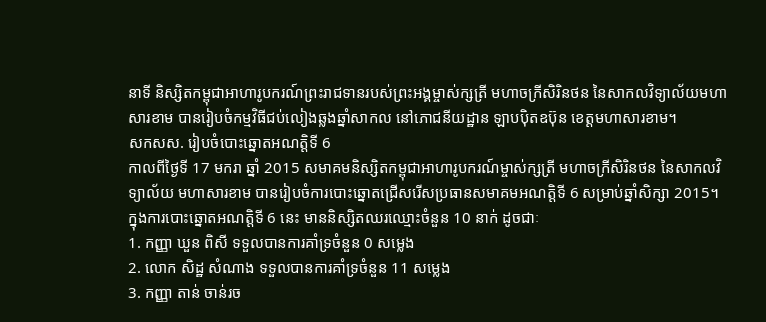នាទី និស្សិតកម្ពុជាអាហារូបករណ៍ព្រះរាជទានរបស់ព្រះអង្គម្ចាស់ក្សត្រី មហាចក្រីសិរិនថន នៃសាកលវិទ្យាល័យមហាសារខាម បានរៀបចំកម្មវិធីជប់លៀងឆ្លងឆ្នាំសាកល នៅភោជនីយដ្ឋាន ឡាបប៉ិតឧប៊ុន ខេត្តមហាសារខាម។
សកសស. រៀបចំបោះឆ្នោតអណត្តិទី 6
កាលពីថ្ងៃទី 17 មករា ឆ្នាំ 2015 សមាគមនិស្សិតកម្ពុជាអាហារូបករណ៍ម្ចាស់ក្សត្រី មហាចក្រីសិរិនថន នៃសាកលវិទ្យាល័យ មហាសារខាម បានរៀបចំការបោះឆ្នោតជ្រើសរើសប្រធានសមាគមអណត្តិទី 6 សម្រាប់ឆ្នាំសិក្សា 2015។
ក្នុងការបោះឆ្នោតអណត្តិទី 6 នេះ មាននិស្សិតឈរឈ្មោះចំនួន 10 នាក់ ដូចជាៈ
1. កញ្ញា ឃួន ពិសី ទទួលបានការគាំទ្រចំនួន 0 សម្លេង
2. លោក សិដ្ឋ សំណាង ទទួលបានការគាំទ្រចំនួន 11 សម្លេង
3. កញ្ញា តាន់ ចាន់រច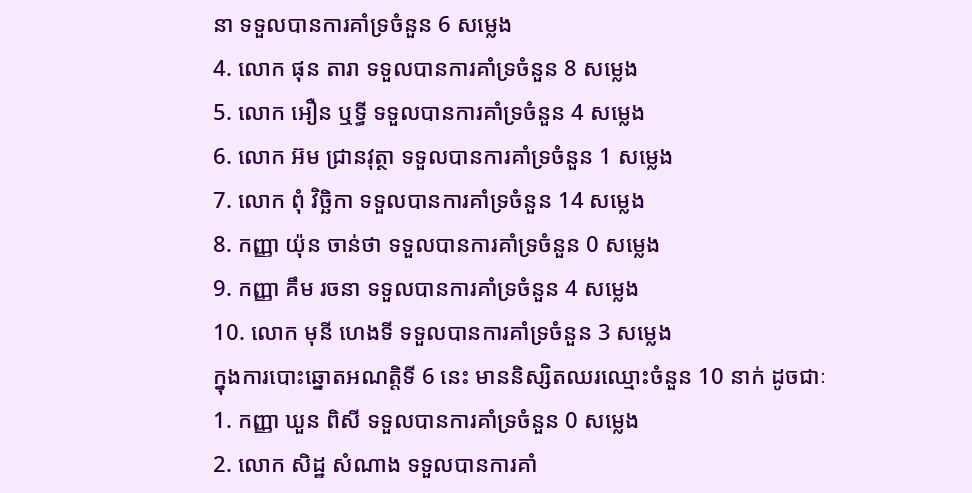នា ទទួលបានការគាំទ្រចំនួន 6 សម្លេង
4. លោក ផុន តារា ទទួលបានការគាំទ្រចំនួន 8 សម្លេង
5. លោក អឿន ឬទ្ធី ទទួលបានការគាំទ្រចំនួន 4 សម្លេង
6. លោក អ៊ម ជ្រានវុត្ថា ទទួលបានការគាំទ្រចំនួន 1 សម្លេង
7. លោក ពុំ វិច្ឆិកា ទទួលបានការគាំទ្រចំនួន 14 សម្លេង
8. កញ្ញា យ៉ុន ចាន់ថា ទទួលបានការគាំទ្រចំនួន 0 សម្លេង
9. កញ្ញា គឹម រចនា ទទួលបានការគាំទ្រចំនួន 4 សម្លេង
10. លោក មុនី ហេងទី ទទួលបានការគាំទ្រចំនួន 3 សម្លេង
ក្នុងការបោះឆ្នោតអណត្តិទី 6 នេះ មាននិស្សិតឈរឈ្មោះចំនួន 10 នាក់ ដូចជាៈ
1. កញ្ញា ឃួន ពិសី ទទួលបានការគាំទ្រចំនួន 0 សម្លេង
2. លោក សិដ្ឋ សំណាង ទទួលបានការគាំ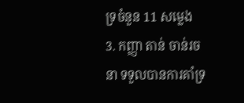ទ្រចំនួន 11 សម្លេង
3. កញ្ញា តាន់ ចាន់រចនា ទទួលបានការគាំទ្រ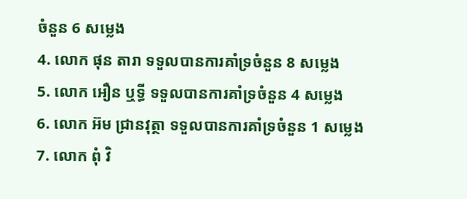ចំនួន 6 សម្លេង
4. លោក ផុន តារា ទទួលបានការគាំទ្រចំនួន 8 សម្លេង
5. លោក អឿន ឬទ្ធី ទទួលបានការគាំទ្រចំនួន 4 សម្លេង
6. លោក អ៊ម ជ្រានវុត្ថា ទទួលបានការគាំទ្រចំនួន 1 សម្លេង
7. លោក ពុំ វិ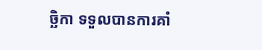ច្ឆិកា ទទួលបានការគាំ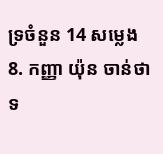ទ្រចំនួន 14 សម្លេង
8. កញ្ញា យ៉ុន ចាន់ថា ទ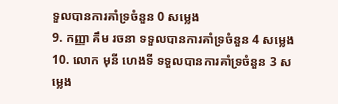ទួលបានការគាំទ្រចំនួន 0 សម្លេង
9. កញ្ញា គឹម រចនា ទទួលបានការគាំទ្រចំនួន 4 សម្លេង
10. លោក មុនី ហេងទី ទទួលបានការគាំទ្រចំនួន 3 សម្លេង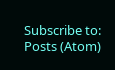Subscribe to:
Posts (Atom)